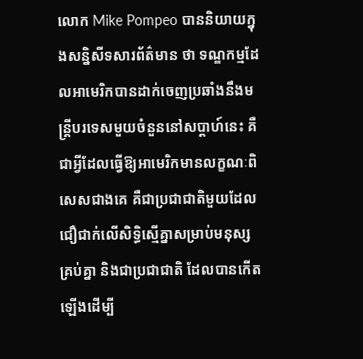លោក Mike Pompeo បាននិយាយក្នុងសន្និសីទសារព័ត៌មាន ថា ទណ្ឌកម្មដែលអាមេរិកបានដាក់ចេញប្រឆាំងនឹងមន្រ្តីបរទេសមួយចំនួននៅសប្តាហ៍នេះ គឺជាអ្វីដែលធ្វើឱ្យអាមេរិកមានលក្ខណៈពិសេសជាងគេ គឺជាប្រជាជាតិមួយដែលជឿជាក់លើសិទ្ធិស្មើគ្នាសម្រាប់មនុស្សគ្រប់គ្នា និងជាប្រជាជាតិ ដែលបានកើតឡើងដើម្បី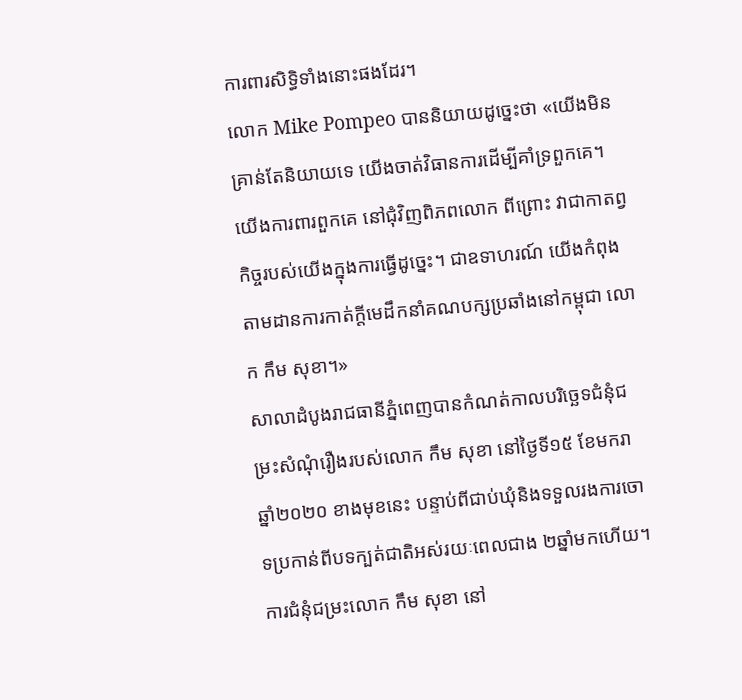ការពារសិទ្ធិទាំងនោះផងដែរ។
លោក Mike Pompeo បាននិយាយដូច្នេះថា «យើងមិនគ្រាន់តែនិយាយទេ យើងចាត់វិធានការដើម្បីគាំទ្រពួកគេ។ យើងការពារពួកគេ នៅជុំវិញពិភពលោក ពីព្រោះ វាជាកាតព្វកិច្ចរបស់យើងក្នុងការធ្វើដូច្នេះ។ ជាឧទាហរណ៍ យើងកំពុងតាមដានការកាត់ក្តីមេដឹកនាំគណបក្សប្រឆាំងនៅកម្ពុជា លោក កឹម សុខា។»
សាលាដំបូងរាជធានីភ្នំពេញបានកំណត់កាលបរិច្ឆេទជំនុំជម្រះសំណុំរឿងរបស់លោក កឹម សុខា នៅថ្ងៃទី១៥ ខែមករា ឆ្នាំ២០២០ ខាងមុខនេះ បន្ទាប់ពីជាប់ឃុំនិងទទួលរងការចោទប្រកាន់ពីបទក្បត់ជាតិអស់រយៈពេលជាង ២ឆ្នាំមកហើយ។
ការជំនុំជម្រះលោក កឹម សុខា នៅ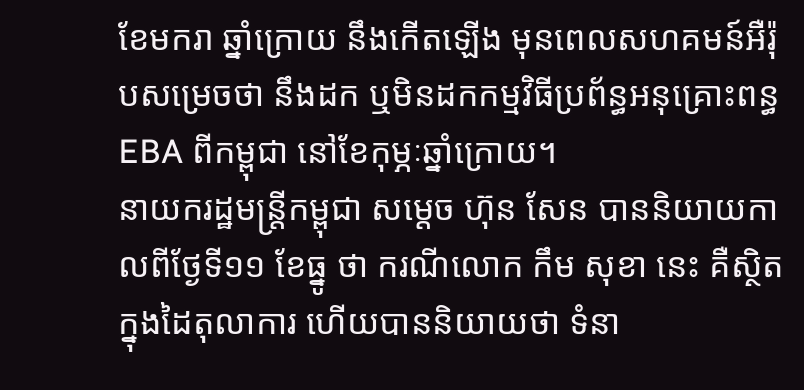ខែមករា ឆ្នាំក្រោយ នឹងកើតឡើង មុនពេលសហគមន៍អឺរ៉ុបសម្រេចថា នឹងដក ឬមិនដកកម្មវិធីប្រព័ន្ធអនុគ្រោះពន្ធ EBA ពីកម្ពុជា នៅខែកុម្ភៈឆ្នាំក្រោយ។
នាយករដ្ឋមន្រ្តីកម្ពុជា សម្តេច ហ៊ុន សែន បាននិយាយកាលពីថ្ងែទី១១ ខែធ្នូ ថា ករណីលោក កឹម សុខា នេះ គឺស្ថិតក្នុងដៃតុលាការ ហើយបាននិយាយថា ទំនា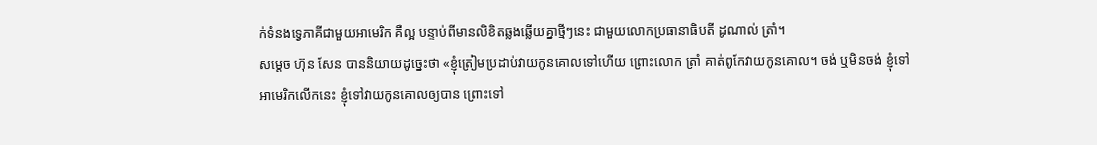ក់ទំនងទ្វេភាគីជាមួយអាមេរិក គឺល្អ បន្ទាប់ពីមានលិខិតឆ្លងឆ្លើយគ្នាថ្មីៗនេះ ជាមួយលោកប្រធានាធិបតី ដូណាល់ ត្រាំ។
សម្តេច ហ៊ុន សែន បាននិយាយដូច្នេះថា «ខ្ញុំត្រៀមប្រដាប់វាយកូនគោលទៅហើយ ព្រោះលោក ត្រាំ គាត់ពូកែវាយកូនគោល។ ចង់ ឬមិនចង់ ខ្ញុំទៅអាមេរិកលើកនេះ ខ្ញុំទៅវាយកូនគោលឲ្យបាន ព្រោះទៅ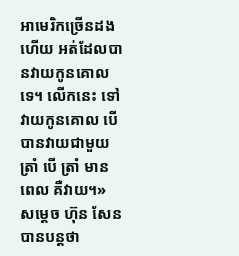អាមេរិកច្រើនដងហើយ អត់ដែលបានវាយកូនគោលទេ។ លើកនេះ ទៅវាយកូនគោល បើបានវាយជាមួយ ត្រាំ បើ ត្រាំ មានពេល គឺវាយ។»
សម្តេច ហ៊ុន សែន បានបន្តថា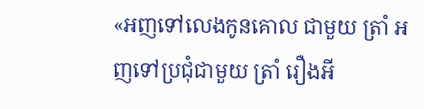«អញទៅលេងកូនគោល ជាមួយ ត្រាំ អញទៅប្រជុំជាមួយ ត្រាំ រឿងអី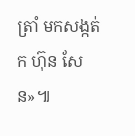ត្រាំ មកសង្កត់ ក ហ៊ុន សែន»៕